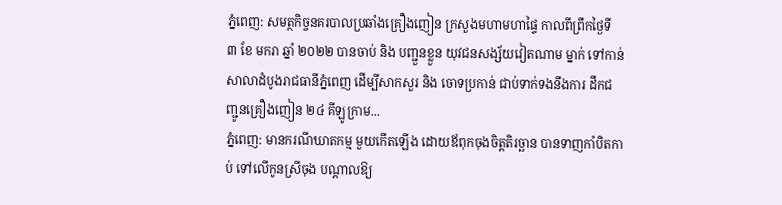ភ្នំពេញ: សមត្ថកិច្ចនគរបាលប្រឆាំងគ្រឿងញៀន ក្រសួងមហាមហាផ្ទៃ កាលពីព្រឹកថ្ងៃទី ៣ ខែ មករា ឆ្នាំ ២០២២ បានចាប់ និង បញ្ជួនខ្លួន យុវជនសង្ស័យវៀតណាម ម្នាក់ ទៅកាន់សាលាដំបូងរាជធានីភ្នំពេញ ដើម្បីសាកសួរ និង ចោទប្រកាន់ ជាប់ទាក់ទងនឹងការ ដឹកជញ្ជូនគ្រឿងញៀន ២៤ គីឡូក្រាម...
ភ្នំពេញ: មានករណីឃាតកម្ម មួយកើតឡើង ដោយឪពុកចុងចិត្តតិរច្ឆាន បានទាញកាំបិតកាប់ ទៅលើកូនស្រីចុង បណ្តាលឱ្យ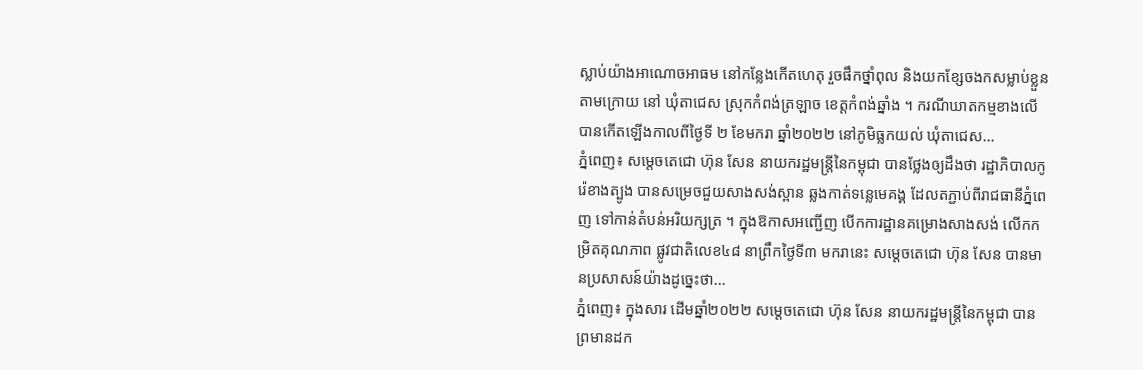ស្លាប់យ៉ាងអាណោចអាធម នៅកន្លែងកើតហេតុ រួចផឹកថ្នាំពុល និងយកខ្សែចងកសម្លាប់ខ្លួនតាមក្រោយ នៅ ឃុំតាជេស ស្រុកកំពង់ត្រឡាច ខេត្តកំពង់ឆ្នាំង ។ ករណីឃាតកម្មខាងលើ បានកើតឡើងកាលពីថ្ងៃទី ២ ខែមករា ឆ្នាំ២០២២ នៅភូមិធ្លកយល់ ឃុំតាជេស...
ភ្នំពេញ៖ សម្ដេចតេជោ ហ៊ុន សែន នាយករដ្ឋមន្ត្រីនៃកម្ពុជា បានថ្លែងឲ្យដឹងថា រដ្ឋាភិបាលកូរ៉េខាងត្បូង បានសម្រេចជួយសាងសង់ស្ពាន ឆ្លងកាត់ទន្លេមេគង្គ ដែលតភ្ជាប់ពីរាជធានីភ្នំពេញ ទៅកាន់តំបន់អរិយក្សត្រ ។ ក្នុងឱកាសអញ្ជើញ បើកការដ្ឋានគម្រោងសាងសង់ លើកកម្រិតគុណភាព ផ្លូវជាតិលេខ៤៨ នាព្រឹកថ្ងៃទី៣ មករានេះ សម្ដេចតេជោ ហ៊ុន សែន បានមានប្រសាសន៍យ៉ាងដូច្នេះថា...
ភ្នំពេញ៖ ក្នុងសារ ដើមឆ្នាំ២០២២ សម្ដេចតេជោ ហ៊ុន សែន នាយករដ្ឋមន្រ្តីនៃកម្ពុជា បានព្រមានដក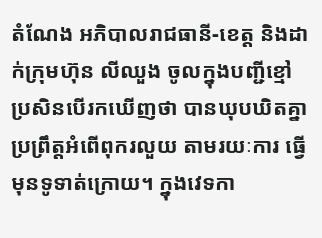តំណែង អភិបាលរាជធានី-ខេត្ត និងដាក់ក្រុមហ៊ុន លីឈួង ចូលក្នុងបញ្ជីខ្មៅ ប្រសិនបើរកឃើញថា បានឃុបឃិតគ្នា ប្រព្រឹត្តអំពើពុករលួយ តាមរយៈការ ធ្វើមុនទូទាត់ក្រោយ។ ក្នុងវេទកា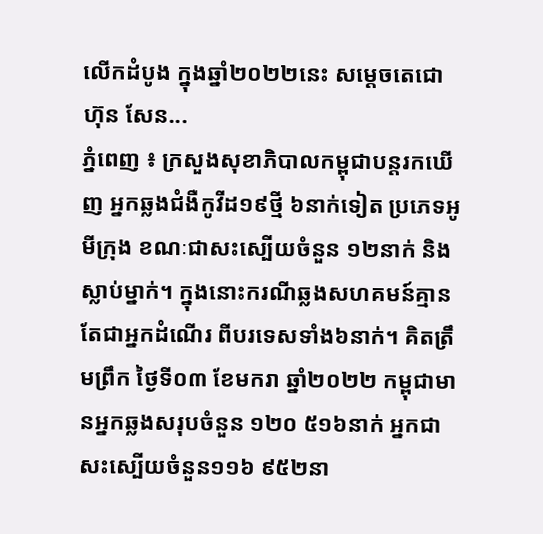លើកដំបូង ក្នុងឆ្នាំ២០២២នេះ សម្ដេចតេជោ ហ៊ុន សែន...
ភ្នំពេញ ៖ ក្រសួងសុខាភិបាលកម្ពុជាបន្តរកឃើញ អ្នកឆ្លងជំងឺកូវីដ១៩ថ្មី ៦នាក់ទៀត ប្រភេទអូមីក្រុង ខណៈជាសះស្បើយចំនួន ១២នាក់ និងស្លាប់ម្នាក់។ ក្នុងនោះករណីឆ្លងសហគមន៍គ្មាន តែជាអ្នកដំណើរ ពីបរទេសទាំង៦នាក់។ គិតត្រឹមព្រឹក ថ្ងៃទី០៣ ខែមករា ឆ្នាំ២០២២ កម្ពុជាមានអ្នកឆ្លងសរុបចំនួន ១២០ ៥១៦នាក់ អ្នកជាសះស្បើយចំនួន១១៦ ៩៥២នា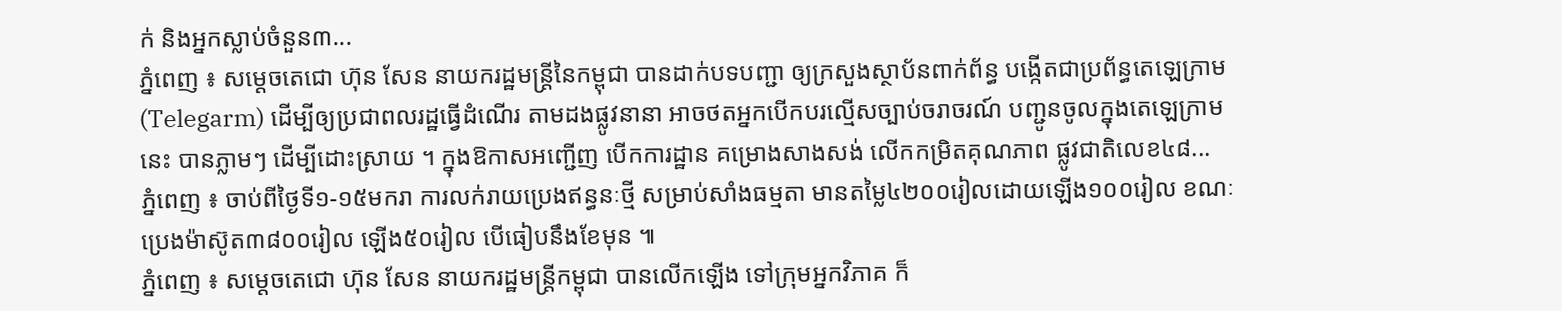ក់ និងអ្នកស្លាប់ចំនួន៣...
ភ្នំពេញ ៖ សម្ដេចតេជោ ហ៊ុន សែន នាយករដ្ឋមន្ត្រីនៃកម្ពុជា បានដាក់បទបញ្ជា ឲ្យក្រសួងស្ថាប័នពាក់ព័ន្ធ បង្កើតជាប្រព័ន្ធតេឡេក្រាម (Telegarm) ដើម្បីឲ្យប្រជាពលរដ្ឋធ្វើដំណើរ តាមដងផ្លូវនានា អាចថតអ្នកបើកបរល្មើសច្បាប់ចរាចរណ៍ បញ្ជូនចូលក្នុងតេឡេក្រាមនេះ បានភ្លាមៗ ដើម្បីដោះស្រាយ ។ ក្នុងឱកាសអញ្ជើញ បើកការដ្ឋាន គម្រោងសាងសង់ លើកកម្រិតគុណភាព ផ្លូវជាតិលេខ៤៨...
ភ្នំពេញ ៖ ចាប់ពីថ្ងៃទី១-១៥មករា ការលក់រាយប្រេងឥន្ធនៈថ្មី សម្រាប់សាំងធម្មតា មានតម្លៃ៤២០០រៀលដោយឡើង១០០រៀល ខណៈប្រេងម៉ាស៊ូត៣៨០០រៀល ឡើង៥០រៀល បើធៀបនឹងខែមុន ៕
ភ្នំពេញ ៖ សម្តេចតេជោ ហ៊ុន សែន នាយករដ្ឋមន្រ្តីកម្ពុជា បានលើកឡើង ទៅក្រុមអ្នកវិភាគ ក៏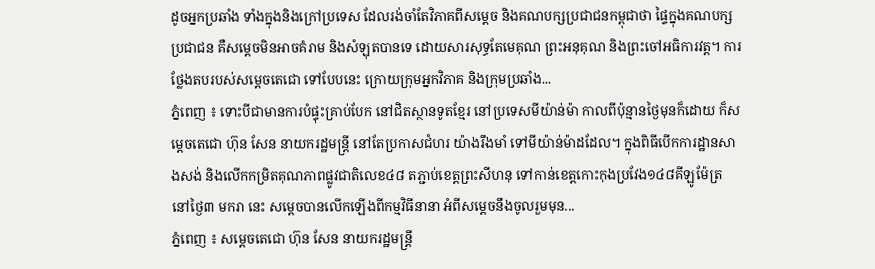ដូចអ្នកប្រឆាំង ទាំងក្នុងនិងក្រៅប្រទេស ដែលរង់ចាំតែវិភាគពីសម្តេច និងគណបក្សប្រជាជនកម្ពុជាថា ផ្ទៃក្នុងគណបក្សប្រជាជន គឺសម្តេចមិនអាចគំរាម និងសំឡុតបានទេ ដោយសារសុទ្ធតែមេគុណ ព្រះអនុគុណ និងព្រះចៅអធិការវត្ត។ ការថ្លែងតបរបស់សម្តេចតេជោ ទៅបែបនេះ ក្រោយក្រុមអ្នកវិភាគ និងក្រុមប្រឆាំង...
ភ្នំពេញ ៖ ទោះបីជាមានការបំផ្ទុះគ្រាប់បែក នៅជិតស្ថានទូតខ្មែរ នៅប្រទេសមីយ៉ាន់ម៉ា កាលពីប៉ុន្មានថ្ងៃមុនក៏ដោយ ក៏សម្តេចតេជោ ហ៊ុន សែន នាយករដ្ឋមន្រ្តី នៅតែប្រកាសជំហរ យ៉ាងរឹងមាំ ទៅមីយ៉ាន់ម៉ាដដែល។ ក្នុងពិធីបើកការដ្ឋានសាងសង់ និងលើកកម្រិតគុណភាពផ្លូវជាតិលេខ៤៨ តភ្ជាប់ខេត្តព្រះសីហនុ ទៅកាន់ខេត្តកោះកុងប្រវែង១៤៨គីឡូម៉ែត្រ នៅថ្ងៃ៣ មករា នេះ សម្តេចបានលើកឡើងពីកម្មវិធីនានា អំពីសម្តេចនឹងចូលរួមមុន...
ភ្នំពេញ ៖ សម្ដេចតេជោ ហ៊ុន សែន នាយករដ្ឋមន្រ្តី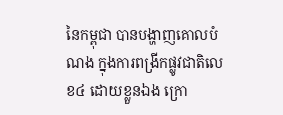នៃកម្ពុជា បានបង្ហាញគោលបំណង ក្នុងការពង្រីកផ្លូវជាតិលេខ៤ ដោយខ្លួនឯង ក្រោ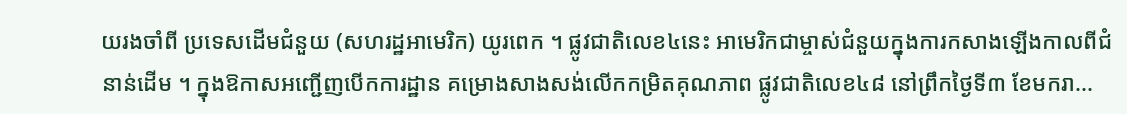យរងចាំពី ប្រទេសដើមជំនួយ (សហរដ្ឋអាមេរិក) យូរពេក ។ ផ្លូវជាតិលេខ៤នេះ អាមេរិកជាម្ចាស់ជំនួយក្នុងការកសាងឡើងកាលពីជំនាន់ដើម ។ ក្នុងឱកាសអញ្ជើញបើកការដ្ឋាន គម្រោងសាងសង់លើកកម្រិតគុណភាព ផ្លូវជាតិលេខ៤៨ នៅព្រឹកថ្ងៃទី៣ ខែមករា...